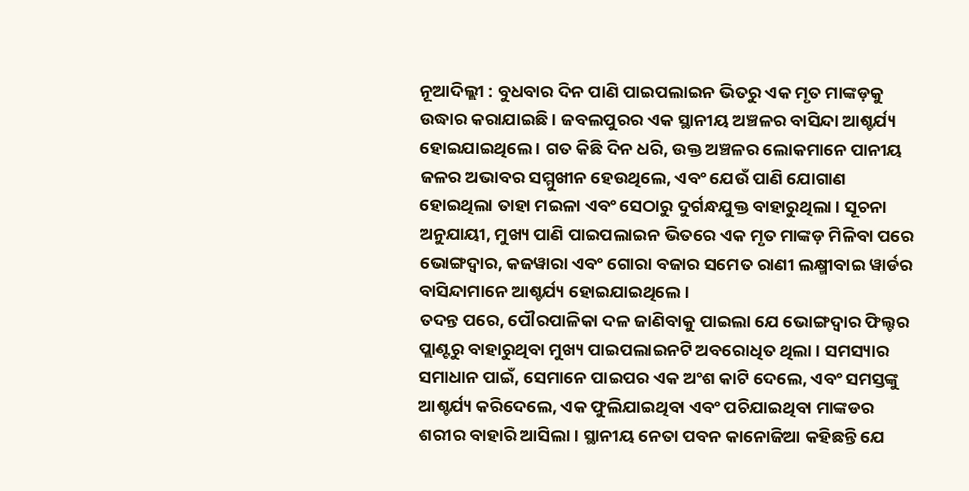ନୂଆଦିଲ୍ଲୀ : ବୁଧବାର ଦିନ ପାଣି ପାଇପଲାଇନ ଭିତରୁ ଏକ ମୃତ ମାଙ୍କଡ଼କୁ ଉଦ୍ଧାର କରାଯାଇଛି । ଜବଲପୁରର ଏକ ସ୍ଥାନୀୟ ଅଞ୍ଚଳର ବାସିନ୍ଦା ଆଶ୍ଚର୍ଯ୍ୟ ହୋଇଯାଇଥିଲେ । ଗତ କିଛି ଦିନ ଧରି, ଉକ୍ତ ଅଞ୍ଚଳର ଲୋକମାନେ ପାନୀୟ ଜଳର ଅଭାବର ସମ୍ମୁଖୀନ ହେଉଥିଲେ, ଏବଂ ଯେଉଁ ପାଣି ଯୋଗାଣ ହୋଇଥିଲା ତାହା ମଇଳା ଏବଂ ସେଠାରୁ ଦୁର୍ଗନ୍ଧଯୁକ୍ତ ବାହାରୁଥିଲା । ସୂଚନା ଅନୁଯାୟୀ, ମୁଖ୍ୟ ପାଣି ପାଇପଲାଇନ ଭିତରେ ଏକ ମୃତ ମାଙ୍କଡ଼ ମିଳିବା ପରେ ଭୋଙ୍ଗଦ୍ୱାର, କଜୱାରା ଏବଂ ଗୋରା ବଜାର ସମେତ ରାଣୀ ଲକ୍ଷ୍ମୀବାଇ ୱାର୍ଡର ବାସିନ୍ଦାମାନେ ଆଶ୍ଚର୍ଯ୍ୟ ହୋଇଯାଇଥିଲେ ।
ତଦନ୍ତ ପରେ, ପୌରପାଳିକା ଦଳ ଜାଣିବାକୁ ପାଇଲା ଯେ ଭୋଙ୍ଗଦ୍ୱାର ଫିଲ୍ଟର ପ୍ଲାଣ୍ଟରୁ ବାହାରୁଥିବା ମୁଖ୍ୟ ପାଇପଲାଇନଟି ଅବରୋଧିତ ଥିଲା । ସମସ୍ୟାର ସମାଧାନ ପାଇଁ, ସେମାନେ ପାଇପର ଏକ ଅଂଶ କାଟି ଦେଲେ, ଏବଂ ସମସ୍ତଙ୍କୁ ଆଶ୍ଚର୍ଯ୍ୟ କରିଦେଲେ, ଏକ ଫୁଲିଯାଇଥିବା ଏବଂ ପଚିଯାଇଥିବା ମାଙ୍କଡର ଶରୀର ବାହାରି ଆସିଲା। ସ୍ଥାନୀୟ ନେତା ପବନ କାନୋଜିଆ କହିଛନ୍ତି ଯେ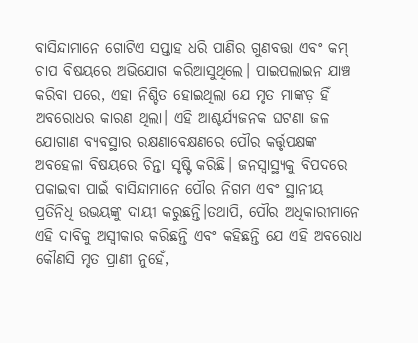ବାସିନ୍ଦାମାନେ ଗୋଟିଏ ସପ୍ତାହ ଧରି ପାଣିର ଗୁଣବତ୍ତା ଏବଂ କମ୍ ଚାପ ବିଷୟରେ ଅଭିଯୋଗ କରିଆସୁଥିଲେ। ପାଇପଲାଇନ ଯାଞ୍ଚ କରିବା ପରେ, ଏହା ନିଶ୍ଚିତ ହୋଇଥିଲା ଯେ ମୃତ ମାଙ୍କଡ଼ ହିଁ ଅବରୋଧର କାରଣ ଥିଲା। ଏହି ଆଶ୍ଚର୍ଯ୍ୟଜନକ ଘଟଣା ଜଳ ଯୋଗାଣ ବ୍ୟବସ୍ଥାର ରକ୍ଷଣାବେକ୍ଷଣରେ ପୌର କର୍ତ୍ତୃପକ୍ଷଙ୍କ ଅବହେଳା ବିଷୟରେ ଚିନ୍ତା ସୃଷ୍ଟି କରିଛି। ଜନସ୍ୱାସ୍ଥ୍ୟକୁ ବିପଦରେ ପକାଇବା ପାଇଁ ବାସିନ୍ଦାମାନେ ପୌର ନିଗମ ଏବଂ ସ୍ଥାନୀୟ ପ୍ରତିନିଧି ଉଭୟଙ୍କୁ ଦାୟୀ କରୁଛନ୍ତି।ତଥାପି, ପୌର ଅଧିକାରୀମାନେ ଏହି ଦାବିକୁ ଅସ୍ୱୀକାର କରିଛନ୍ତି ଏବଂ କହିଛନ୍ତି ଯେ ଏହି ଅବରୋଧ କୌଣସି ମୃତ ପ୍ରାଣୀ ନୁହେଁ,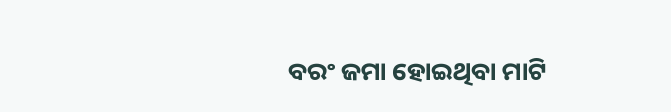ବରଂ ଜମା ହୋଇଥିବା ମାଟି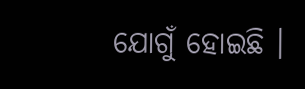ଯୋଗୁଁ ହୋଇଛି ।